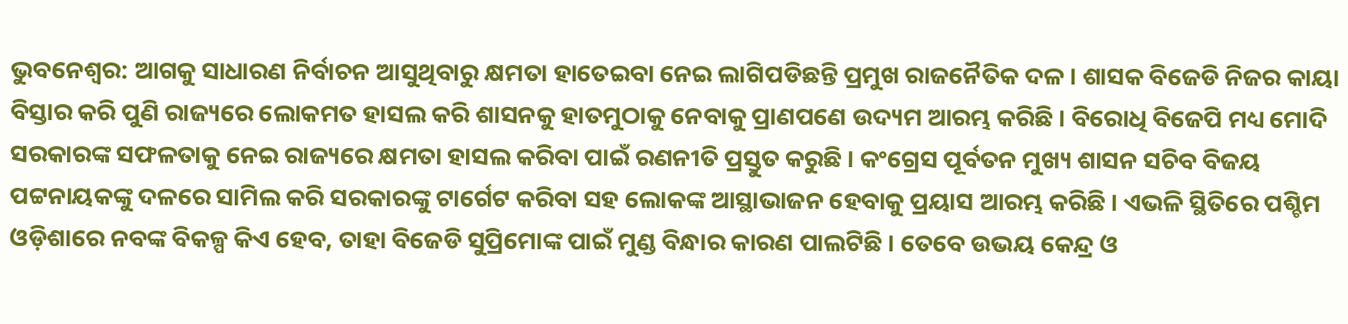ଭୁବନେଶ୍ବର: ଆଗକୁ ସାଧାରଣ ନିର୍ବାଚନ ଆସୁଥିବାରୁ କ୍ଷମତା ହାତେଇବା ନେଇ ଲାଗିପଡିଛନ୍ତି ପ୍ରମୁଖ ରାଜନୈତିକ ଦଳ । ଶାସକ ବିଜେଡି ନିଜର କାୟା ବିସ୍ତାର କରି ପୁଣି ରାଜ୍ୟରେ ଲୋକମତ ହାସଲ କରି ଶାସନକୁ ହାତମୁଠାକୁ ନେବାକୁ ପ୍ରାଣପଣେ ଉଦ୍ୟମ ଆରମ୍ଭ କରିଛି । ବିରୋଧି ବିଜେପି ମଧ୍ୟ ମୋଦି ସରକାରଙ୍କ ସଫଳତାକୁ ନେଇ ରାଜ୍ୟରେ କ୍ଷମତା ହାସଲ କରିବା ପାଇଁ ରଣନୀତି ପ୍ରସ୍ତୁତ କରୁଛି । କଂଗ୍ରେସ ପୂର୍ବତନ ମୁଖ୍ୟ ଶାସନ ସଚିବ ବିଜୟ ପଟ୍ଟନାୟକଙ୍କୁ ଦଳରେ ସାମିଲ କରି ସରକାରଙ୍କୁ ଟାର୍ଗେଟ କରିବା ସହ ଲୋକଙ୍କ ଆସ୍ଥାଭାଜନ ହେବାକୁ ପ୍ରୟାସ ଆରମ୍ଭ କରିଛି । ଏଭଳି ସ୍ଥିତିରେ ପଶ୍ଚିମ ଓଡ଼ିଶାରେ ନବଙ୍କ ବିକଳ୍ପ କିଏ ହେବ, ତାହା ବିଜେଡି ସୁପ୍ରିମୋଙ୍କ ପାଇଁ ମୁଣ୍ଡ ବିନ୍ଧାର କାରଣ ପାଲଟିଛି । ତେବେ ଉଭୟ କେନ୍ଦ୍ର ଓ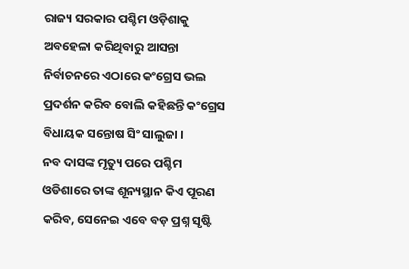ରାଜ୍ୟ ସରକାର ପଶ୍ଚିମ ଓଡ଼ିଶାକୁ ଅବହେଳା କରିଥିବାରୁ ଆସନ୍ତା ନିର୍ବାଚନରେ ଏଠାରେ କଂଗ୍ରେସ ଭଲ ପ୍ରଦର୍ଶନ କରିବ ବୋଲି କହିଛନ୍ତି କଂଗ୍ରେସ ବିଧାୟକ ସନ୍ତୋଷ ସିଂ ସାଲୁଜା ।
ନବ ଦାସଙ୍କ ମୃତ୍ୟୁ ପରେ ପଶ୍ଚିମ ଓଡିଶାରେ ତାଙ୍କ ଶୂନ୍ୟସ୍ଥାନ କିଏ ପୂରଣ କରିବ, ସେନେଇ ଏବେ ବଡ଼ ପ୍ରଶ୍ନ ସୃଷ୍ଟି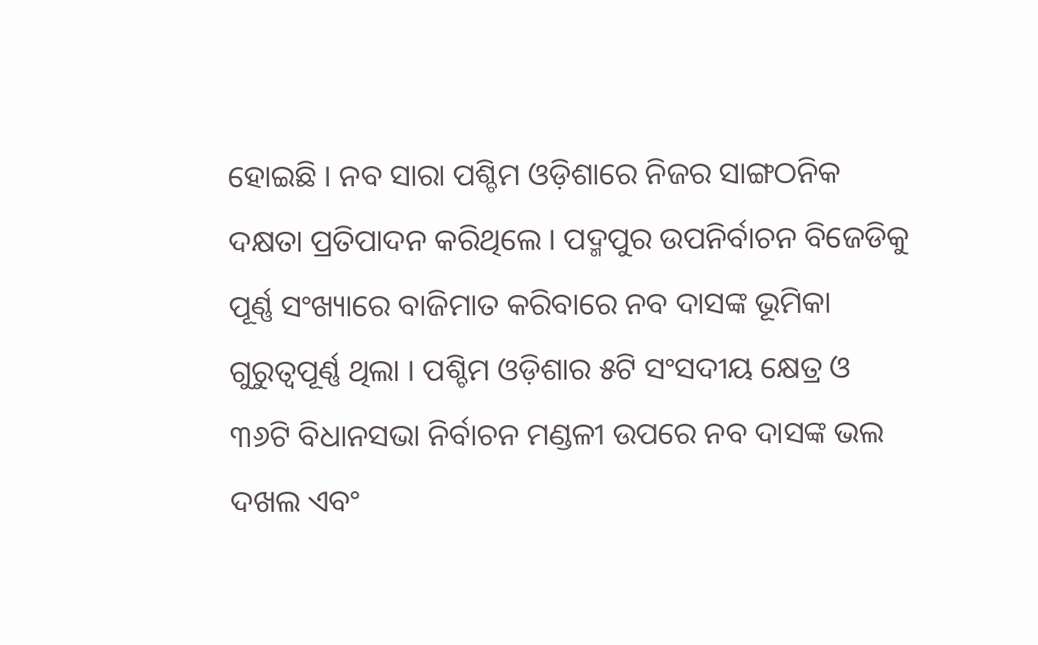ହୋଇଛି । ନବ ସାରା ପଶ୍ଚିମ ଓଡ଼ିଶାରେ ନିଜର ସାଙ୍ଗଠନିକ ଦକ୍ଷତା ପ୍ରତିପାଦନ କରିଥିଲେ । ପଦ୍ମପୁର ଉପନିର୍ବାଚନ ବିଜେଡିକୁ ପୂର୍ଣ୍ଣ ସଂଖ୍ୟାରେ ବାଜିମାତ କରିବାରେ ନବ ଦାସଙ୍କ ଭୂମିକା ଗୁରୁତ୍ବପୂର୍ଣ୍ଣ ଥିଲା । ପଶ୍ଚିମ ଓଡ଼ିଶାର ୫ଟି ସଂସଦୀୟ କ୍ଷେତ୍ର ଓ ୩୬ଟି ବିଧାନସଭା ନିର୍ବାଚନ ମଣ୍ଡଳୀ ଉପରେ ନବ ଦାସଙ୍କ ଭଲ ଦଖଲ ଏବଂ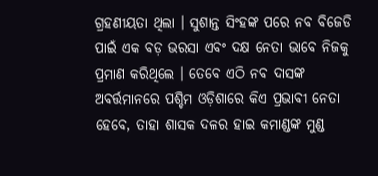ଗ୍ରହଣୀୟତା ଥିଲା । ସୁଶାନ୍ତ ସିଂହଙ୍କ ପରେ ନବ ବିଜେଡି ପାଇଁ ଏକ ବଡ଼ ଭରସା ଏବଂ ଦକ୍ଷ ନେତା ଭାବେ ନିଜକୁ ପ୍ରମାଣ କରିଥିଲେ । ତେବେ ଏଠି ନବ ଦାସଙ୍କ ଅବର୍ତ୍ତମାନରେ ପଶ୍ଚିମ ଓଡ଼ିଶାରେ କିଏ ପ୍ରଭାବୀ ନେତା ହେବେ, ତାହା ଶାସକ ଦଳର ହାଇ କମାଣ୍ଡଙ୍କ ମୁଣ୍ଡ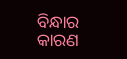ବିନ୍ଧାର କାରଣ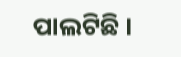ପାଲଟିଛି ।